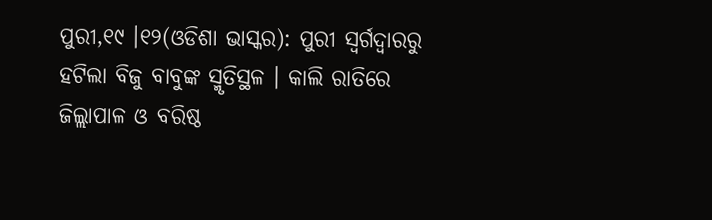ପୁରୀ,୧୯ ।୧୨(ଓଡିଶା ଭାସ୍କର): ପୁରୀ ସ୍ୱର୍ଗଦ୍ୱାରରୁ ହଟିଲା ବିଜୁ ବାବୁଙ୍କ ସ୍ମୃତିସ୍ଥଳ । କାଲି ରାତିରେ ଜିଲ୍ଲାପାଳ ଓ ବରିଷ୍ଠ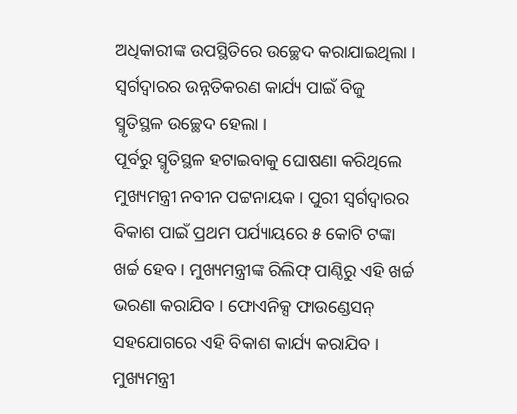ଅଧିକାରୀଙ୍କ ଉପସ୍ଥିତିରେ ଉଚ୍ଛେଦ କରାଯାଇଥିଲା । ସ୍ୱର୍ଗଦ୍ୱାରର ଉନ୍ନତିକରଣ କାର୍ଯ୍ୟ ପାଇଁ ବିଜୁ ସ୍ମୃତିସ୍ଥଳ ଉଚ୍ଛେଦ ହେଲା ।
ପୂର୍ବରୁ ସ୍ମୃତିସ୍ଥଳ ହଟାଇବାକୁ ଘୋଷଣା କରିଥିଲେ ମୁଖ୍ୟମନ୍ତ୍ରୀ ନବୀନ ପଟ୍ଟନାୟକ । ପୁରୀ ସ୍ୱର୍ଗଦ୍ୱାରର ବିକାଶ ପାଇଁ ପ୍ରଥମ ପର୍ଯ୍ୟାୟରେ ୫ କୋଟି ଟଙ୍କା ଖର୍ଚ୍ଚ ହେବ । ମୁଖ୍ୟମନ୍ତ୍ରୀଙ୍କ ରିଲିଫ୍ ପାଣ୍ଠିରୁ ଏହି ଖର୍ଚ୍ଚ ଭରଣା କରାଯିବ । ଫୋଏନିକ୍ସ ଫାଉଣ୍ଡେସନ୍ ସହଯୋଗରେ ଏହି ବିକାଶ କାର୍ଯ୍ୟ କରାଯିବ । ମୁଖ୍ୟମନ୍ତ୍ରୀ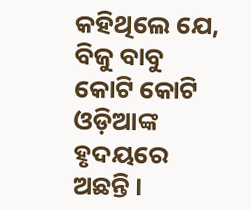କହିଥିଲେ ଯେ, ବିଜୁ ବାବୁ କୋଟି କୋଟି ଓଡ଼ିଆଙ୍କ ହୃଦୟରେ ଅଛନ୍ତି ।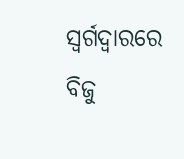ସ୍ୱର୍ଗଦ୍ୱାରରେ ବିଜୁ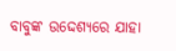ବାବୁଙ୍କ ଉଦ୍ଦେଶ୍ୟରେ ଯାହା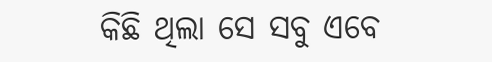କିଛି ଥିଲା ସେ ସବୁ ଏବେ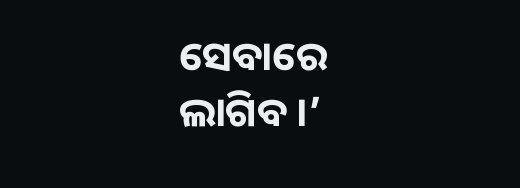ସେବାରେ ଲାଗିବ ।’